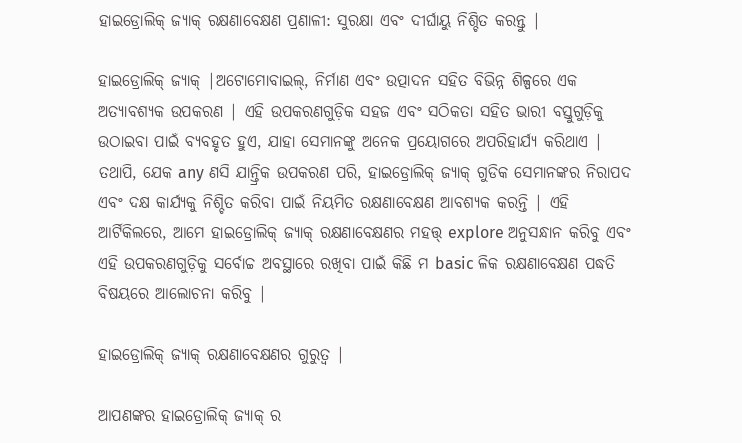ହାଇଡ୍ରୋଲିକ୍ ଜ୍ୟାକ୍ ରକ୍ଷଣାବେକ୍ଷଣ ପ୍ରଣାଳୀ: ସୁରକ୍ଷା ଏବଂ ଦୀର୍ଘାୟୁ ନିଶ୍ଚିତ କରନ୍ତୁ |

ହାଇଡ୍ରୋଲିକ୍ ଜ୍ୟାକ୍ |ଅଟୋମୋବାଇଲ୍, ନିର୍ମାଣ ଏବଂ ଉତ୍ପାଦନ ସହିତ ବିଭିନ୍ନ ଶିଳ୍ପରେ ଏକ ଅତ୍ୟାବଶ୍ୟକ ଉପକରଣ | ଏହି ଉପକରଣଗୁଡ଼ିକ ସହଜ ଏବଂ ସଠିକତା ସହିତ ଭାରୀ ବସ୍ତୁଗୁଡ଼ିକୁ ଉଠାଇବା ପାଇଁ ବ୍ୟବହୃତ ହୁଏ, ଯାହା ସେମାନଙ୍କୁ ଅନେକ ପ୍ରୟୋଗରେ ଅପରିହାର୍ଯ୍ୟ କରିଥାଏ | ତଥାପି, ଯେକ any ଣସି ଯାନ୍ତ୍ରିକ ଉପକରଣ ପରି, ହାଇଡ୍ରୋଲିକ୍ ଜ୍ୟାକ୍ ଗୁଡିକ ସେମାନଙ୍କର ନିରାପଦ ଏବଂ ଦକ୍ଷ କାର୍ଯ୍ୟକୁ ନିଶ୍ଚିତ କରିବା ପାଇଁ ନିୟମିତ ରକ୍ଷଣାବେକ୍ଷଣ ଆବଶ୍ୟକ କରନ୍ତି | ଏହି ଆର୍ଟିକିଲରେ, ଆମେ ହାଇଡ୍ରୋଲିକ୍ ଜ୍ୟାକ୍ ରକ୍ଷଣାବେକ୍ଷଣର ମହତ୍ତ୍ explore ଅନୁସନ୍ଧାନ କରିବୁ ଏବଂ ଏହି ଉପକରଣଗୁଡ଼ିକୁ ସର୍ବୋଚ୍ଚ ଅବସ୍ଥାରେ ରଖିବା ପାଇଁ କିଛି ମ basic ଳିକ ରକ୍ଷଣାବେକ୍ଷଣ ପଦ୍ଧତି ବିଷୟରେ ଆଲୋଚନା କରିବୁ |

ହାଇଡ୍ରୋଲିକ୍ ଜ୍ୟାକ୍ ରକ୍ଷଣାବେକ୍ଷଣର ଗୁରୁତ୍ୱ |

ଆପଣଙ୍କର ହାଇଡ୍ରୋଲିକ୍ ଜ୍ୟାକ୍ ର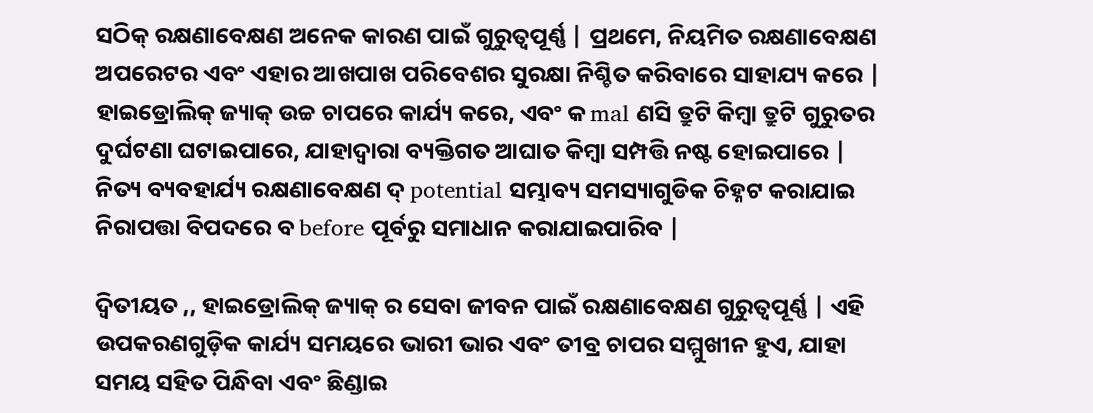ସଠିକ୍ ରକ୍ଷଣାବେକ୍ଷଣ ଅନେକ କାରଣ ପାଇଁ ଗୁରୁତ୍ୱପୂର୍ଣ୍ଣ | ପ୍ରଥମେ, ନିୟମିତ ରକ୍ଷଣାବେକ୍ଷଣ ଅପରେଟର ଏବଂ ଏହାର ଆଖପାଖ ପରିବେଶର ସୁରକ୍ଷା ନିଶ୍ଚିତ କରିବାରେ ସାହାଯ୍ୟ କରେ | ହାଇଡ୍ରୋଲିକ୍ ଜ୍ୟାକ୍ ଉଚ୍ଚ ଚାପରେ କାର୍ଯ୍ୟ କରେ, ଏବଂ କ mal ଣସି ତ୍ରୁଟି କିମ୍ବା ତ୍ରୁଟି ଗୁରୁତର ଦୁର୍ଘଟଣା ଘଟାଇପାରେ, ଯାହାଦ୍ୱାରା ବ୍ୟକ୍ତିଗତ ଆଘାତ କିମ୍ବା ସମ୍ପତ୍ତି ନଷ୍ଟ ହୋଇପାରେ | ନିତ୍ୟ ବ୍ୟବହାର୍ଯ୍ୟ ରକ୍ଷଣାବେକ୍ଷଣ ଦ୍ potential ସମ୍ଭାବ୍ୟ ସମସ୍ୟାଗୁଡିକ ଚିହ୍ନଟ କରାଯାଇ ନିରାପତ୍ତା ବିପଦରେ ବ before ପୂର୍ବରୁ ସମାଧାନ କରାଯାଇପାରିବ |

ଦ୍ୱିତୀୟତ ,, ହାଇଡ୍ରୋଲିକ୍ ଜ୍ୟାକ୍ ର ସେବା ଜୀବନ ପାଇଁ ରକ୍ଷଣାବେକ୍ଷଣ ଗୁରୁତ୍ୱପୂର୍ଣ୍ଣ | ଏହି ଉପକରଣଗୁଡ଼ିକ କାର୍ଯ୍ୟ ସମୟରେ ଭାରୀ ଭାର ଏବଂ ତୀବ୍ର ଚାପର ସମ୍ମୁଖୀନ ହୁଏ, ଯାହା ସମୟ ସହିତ ପିନ୍ଧିବା ଏବଂ ଛିଣ୍ଡାଇ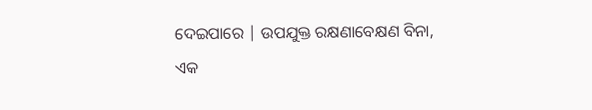ଦେଇପାରେ | ଉପଯୁକ୍ତ ରକ୍ଷଣାବେକ୍ଷଣ ବିନା, ଏକ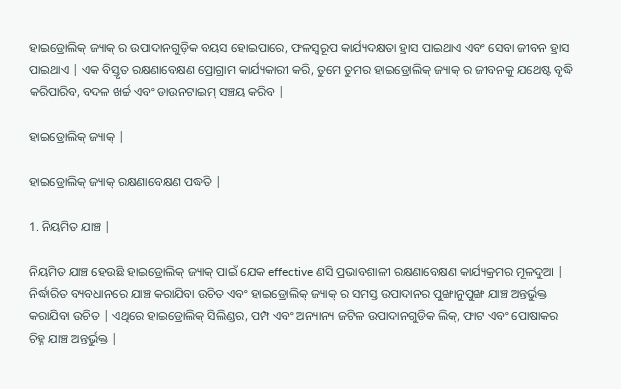ହାଇଡ୍ରୋଲିକ୍ ଜ୍ୟାକ୍ ର ଉପାଦାନଗୁଡ଼ିକ ବୟସ ହୋଇପାରେ, ଫଳସ୍ୱରୂପ କାର୍ଯ୍ୟଦକ୍ଷତା ହ୍ରାସ ପାଇଥାଏ ଏବଂ ସେବା ଜୀବନ ହ୍ରାସ ପାଇଥାଏ | ଏକ ବିସ୍ତୃତ ରକ୍ଷଣାବେକ୍ଷଣ ପ୍ରୋଗ୍ରାମ କାର୍ଯ୍ୟକାରୀ କରି, ତୁମେ ତୁମର ହାଇଡ୍ରୋଲିକ୍ ଜ୍ୟାକ୍ ର ଜୀବନକୁ ଯଥେଷ୍ଟ ବୃଦ୍ଧି କରିପାରିବ, ବଦଳ ଖର୍ଚ୍ଚ ଏବଂ ଡାଉନଟାଇମ୍ ସଞ୍ଚୟ କରିବ |

ହାଇଡ୍ରୋଲିକ୍ ଜ୍ୟାକ୍ |

ହାଇଡ୍ରୋଲିକ୍ ଜ୍ୟାକ୍ ରକ୍ଷଣାବେକ୍ଷଣ ପଦ୍ଧତି |

1. ନିୟମିତ ଯାଞ୍ଚ |

ନିୟମିତ ଯାଞ୍ଚ ହେଉଛି ହାଇଡ୍ରୋଲିକ୍ ଜ୍ୟାକ୍ ପାଇଁ ଯେକ effective ଣସି ପ୍ରଭାବଶାଳୀ ରକ୍ଷଣାବେକ୍ଷଣ କାର୍ଯ୍ୟକ୍ରମର ମୂଳଦୁଆ | ନିର୍ଦ୍ଧାରିତ ବ୍ୟବଧାନରେ ଯାଞ୍ଚ କରାଯିବା ଉଚିତ ଏବଂ ହାଇଡ୍ରୋଲିକ୍ ଜ୍ୟାକ୍ ର ସମସ୍ତ ଉପାଦାନର ପୁଙ୍ଖାନୁପୁଙ୍ଖ ଯାଞ୍ଚ ଅନ୍ତର୍ଭୁକ୍ତ କରାଯିବା ଉଚିତ | ଏଥିରେ ହାଇଡ୍ରୋଲିକ୍ ସିଲିଣ୍ଡର, ପମ୍ପ ଏବଂ ଅନ୍ୟାନ୍ୟ ଜଟିଳ ଉପାଦାନଗୁଡିକ ଲିକ୍, ଫାଟ ଏବଂ ପୋଷାକର ଚିହ୍ନ ଯାଞ୍ଚ ଅନ୍ତର୍ଭୁକ୍ତ |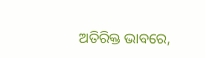ଅତିରିକ୍ତ ଭାବରେ,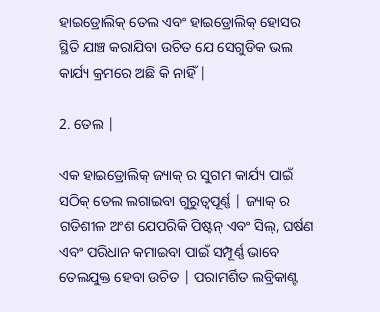ହାଇଡ୍ରୋଲିକ୍ ତେଲ ଏବଂ ହାଇଡ୍ରୋଲିକ୍ ହୋସର ସ୍ଥିତି ଯାଞ୍ଚ କରାଯିବା ଉଚିତ ଯେ ସେଗୁଡିକ ଭଲ କାର୍ଯ୍ୟ କ୍ରମରେ ଅଛି କି ନାହିଁ |

2. ତେଲ |

ଏକ ହାଇଡ୍ରୋଲିକ୍ ଜ୍ୟାକ୍ ର ସୁଗମ କାର୍ଯ୍ୟ ପାଇଁ ସଠିକ୍ ତେଲ ଲଗାଇବା ଗୁରୁତ୍ୱପୂର୍ଣ୍ଣ | ଜ୍ୟାକ୍ ର ଗତିଶୀଳ ଅଂଶ ଯେପରିକି ପିଷ୍ଟନ୍ ଏବଂ ସିଲ୍, ଘର୍ଷଣ ଏବଂ ପରିଧାନ କମାଇବା ପାଇଁ ସମ୍ପୂର୍ଣ୍ଣ ଭାବେ ତେଲଯୁକ୍ତ ହେବା ଉଚିତ | ପରାମର୍ଶିତ ଲବ୍ରିକାଣ୍ଟ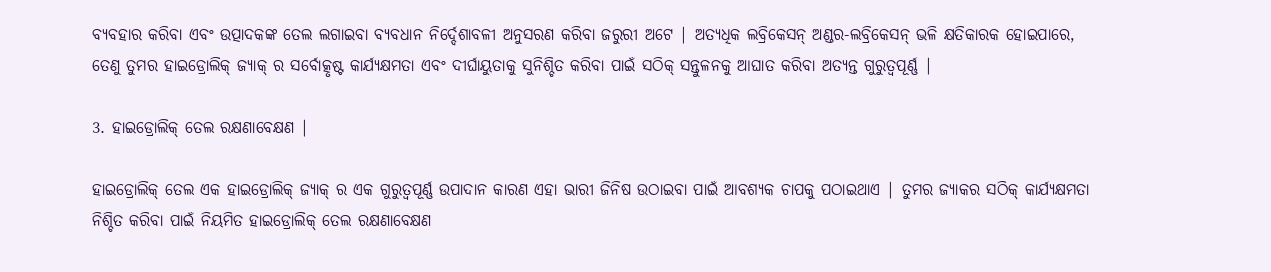ବ୍ୟବହାର କରିବା ଏବଂ ଉତ୍ପାଦକଙ୍କ ତେଲ ଲଗାଇବା ବ୍ୟବଧାନ ନିର୍ଦ୍ଦେଶାବଳୀ ଅନୁସରଣ କରିବା ଜରୁରୀ ଅଟେ | ଅତ୍ୟଧିକ ଲବ୍ରିକେସନ୍ ଅଣ୍ଡର-ଲବ୍ରିକେସନ୍ ଭଳି କ୍ଷତିକାରକ ହୋଇପାରେ, ତେଣୁ ତୁମର ହାଇଡ୍ରୋଲିକ୍ ଜ୍ୟାକ୍ ର ସର୍ବୋତ୍କୃଷ୍ଟ କାର୍ଯ୍ୟକ୍ଷମତା ଏବଂ ଦୀର୍ଘାୟୁତାକୁ ସୁନିଶ୍ଚିତ କରିବା ପାଇଁ ସଠିକ୍ ସନ୍ତୁଳନକୁ ଆଘାତ କରିବା ଅତ୍ୟନ୍ତ ଗୁରୁତ୍ୱପୂର୍ଣ୍ଣ |

3. ହାଇଡ୍ରୋଲିକ୍ ତେଲ ରକ୍ଷଣାବେକ୍ଷଣ |

ହାଇଡ୍ରୋଲିକ୍ ତେଲ ଏକ ହାଇଡ୍ରୋଲିକ୍ ଜ୍ୟାକ୍ ର ଏକ ଗୁରୁତ୍ୱପୂର୍ଣ୍ଣ ଉପାଦାନ କାରଣ ଏହା ଭାରୀ ଜିନିଷ ଉଠାଇବା ପାଇଁ ଆବଶ୍ୟକ ଚାପକୁ ପଠାଇଥାଏ | ତୁମର ଜ୍ୟାକର ସଠିକ୍ କାର୍ଯ୍ୟକ୍ଷମତା ନିଶ୍ଚିତ କରିବା ପାଇଁ ନିୟମିତ ହାଇଡ୍ରୋଲିକ୍ ତେଲ ରକ୍ଷଣାବେକ୍ଷଣ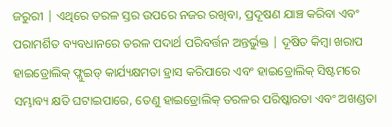ଜରୁରୀ | ଏଥିରେ ତରଳ ସ୍ତର ଉପରେ ନଜର ରଖିବା, ପ୍ରଦୂଷଣ ଯାଞ୍ଚ କରିବା ଏବଂ ପରାମର୍ଶିତ ବ୍ୟବଧାନରେ ତରଳ ପଦାର୍ଥ ପରିବର୍ତ୍ତନ ଅନ୍ତର୍ଭୁକ୍ତ | ଦୂଷିତ କିମ୍ବା ଖରାପ ହାଇଡ୍ରୋଲିକ୍ ଫ୍ଲୁଇଡ୍ କାର୍ଯ୍ୟକ୍ଷମତା ହ୍ରାସ କରିପାରେ ଏବଂ ହାଇଡ୍ରୋଲିକ୍ ସିଷ୍ଟମରେ ସମ୍ଭାବ୍ୟ କ୍ଷତି ଘଟାଇପାରେ, ତେଣୁ ହାଇଡ୍ରୋଲିକ୍ ତରଳର ପରିଷ୍କାରତା ଏବଂ ଅଖଣ୍ଡତା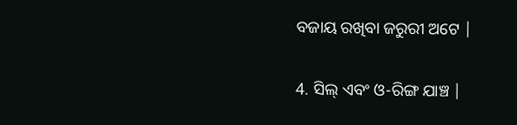ବଜାୟ ରଖିବା ଜରୁରୀ ଅଟେ |

4. ସିଲ୍ ଏବଂ ଓ-ରିଙ୍ଗ ଯାଞ୍ଚ |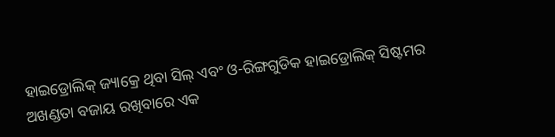ହାଇଡ୍ରୋଲିକ୍ ଜ୍ୟାକ୍ରେ ଥିବା ସିଲ୍ ଏବଂ ଓ-ରିଙ୍ଗଗୁଡିକ ହାଇଡ୍ରୋଲିକ୍ ସିଷ୍ଟମର ଅଖଣ୍ଡତା ବଜାୟ ରଖିବାରେ ଏକ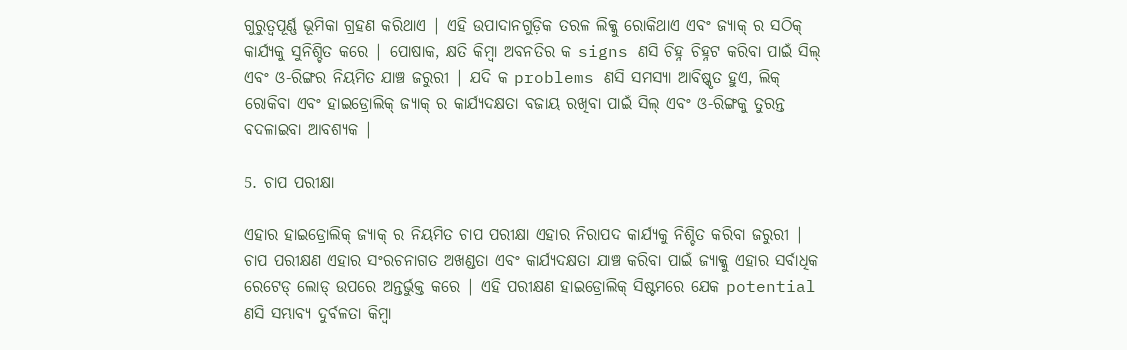ଗୁରୁତ୍ୱପୂର୍ଣ୍ଣ ଭୂମିକା ଗ୍ରହଣ କରିଥାଏ | ଏହି ଉପାଦାନଗୁଡ଼ିକ ତରଳ ଲିକ୍କୁ ରୋକିଥାଏ ଏବଂ ଜ୍ୟାକ୍ ର ସଠିକ୍ କାର୍ଯ୍ୟକୁ ସୁନିଶ୍ଚିତ କରେ | ପୋଷାକ, କ୍ଷତି କିମ୍ବା ଅବନତିର କ signs ଣସି ଚିହ୍ନ ଚିହ୍ନଟ କରିବା ପାଇଁ ସିଲ୍ ଏବଂ ଓ-ରିଙ୍ଗର ନିୟମିତ ଯାଞ୍ଚ ଜରୁରୀ | ଯଦି କ problems ଣସି ସମସ୍ୟା ଆବିଷ୍କୃତ ହୁଏ, ଲିକ୍ ରୋକିବା ଏବଂ ହାଇଡ୍ରୋଲିକ୍ ଜ୍ୟାକ୍ ର କାର୍ଯ୍ୟଦକ୍ଷତା ବଜାୟ ରଖିବା ପାଇଁ ସିଲ୍ ଏବଂ ଓ-ରିଙ୍ଗକୁ ତୁରନ୍ତ ବଦଳାଇବା ଆବଶ୍ୟକ |

5. ଚାପ ପରୀକ୍ଷା

ଏହାର ହାଇଡ୍ରୋଲିକ୍ ଜ୍ୟାକ୍ ର ନିୟମିତ ଚାପ ପରୀକ୍ଷା ଏହାର ନିରାପଦ କାର୍ଯ୍ୟକୁ ନିଶ୍ଚିତ କରିବା ଜରୁରୀ | ଚାପ ପରୀକ୍ଷଣ ଏହାର ସଂରଚନାଗତ ଅଖଣ୍ଡତା ଏବଂ କାର୍ଯ୍ୟଦକ୍ଷତା ଯାଞ୍ଚ କରିବା ପାଇଁ ଜ୍ୟାକ୍କୁ ଏହାର ସର୍ବାଧିକ ରେଟେଡ୍ ଲୋଡ୍ ଉପରେ ଅନ୍ତର୍ଭୁକ୍ତ କରେ | ଏହି ପରୀକ୍ଷଣ ହାଇଡ୍ରୋଲିକ୍ ସିଷ୍ଟମରେ ଯେକ potential ଣସି ସମ୍ଭାବ୍ୟ ଦୁର୍ବଳତା କିମ୍ବା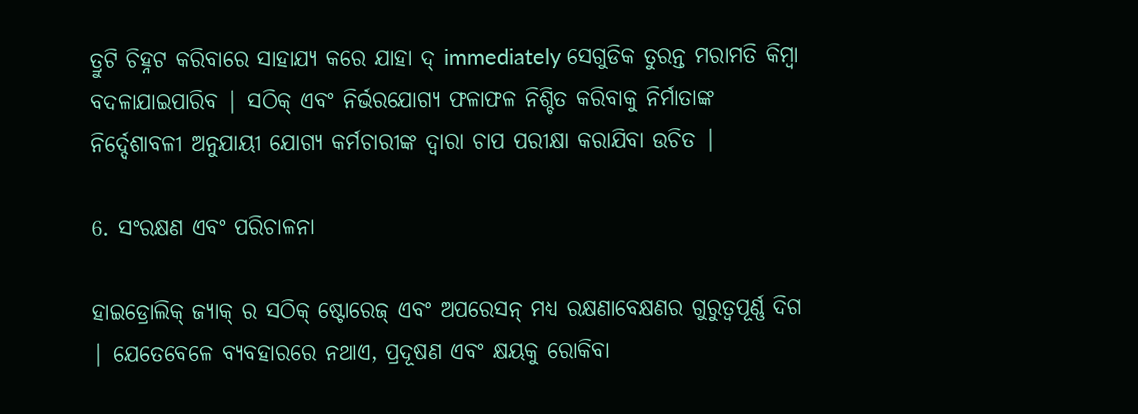ତ୍ରୁଟି ଚିହ୍ନଟ କରିବାରେ ସାହାଯ୍ୟ କରେ ଯାହା ଦ୍ immediately ସେଗୁଡିକ ତୁରନ୍ତ ମରାମତି କିମ୍ବା ବଦଳାଯାଇପାରିବ | ସଠିକ୍ ଏବଂ ନିର୍ଭରଯୋଗ୍ୟ ଫଳାଫଳ ନିଶ୍ଚିତ କରିବାକୁ ନିର୍ମାତାଙ୍କ ନିର୍ଦ୍ଦେଶାବଳୀ ଅନୁଯାୟୀ ଯୋଗ୍ୟ କର୍ମଚାରୀଙ୍କ ଦ୍ୱାରା ଚାପ ପରୀକ୍ଷା କରାଯିବା ଉଚିତ |

6. ସଂରକ୍ଷଣ ଏବଂ ପରିଚାଳନା

ହାଇଡ୍ରୋଲିକ୍ ଜ୍ୟାକ୍ ର ସଠିକ୍ ଷ୍ଟୋରେଜ୍ ଏବଂ ଅପରେସନ୍ ମଧ୍ୟ ରକ୍ଷଣାବେକ୍ଷଣର ଗୁରୁତ୍ୱପୂର୍ଣ୍ଣ ଦିଗ | ଯେତେବେଳେ ବ୍ୟବହାରରେ ନଥାଏ, ପ୍ରଦୂଷଣ ଏବଂ କ୍ଷୟକୁ ରୋକିବା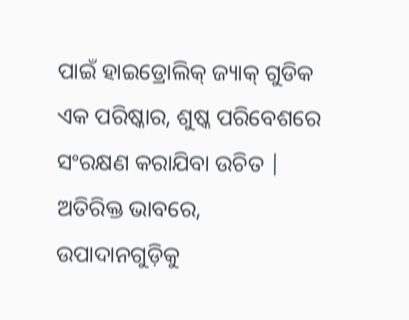ପାଇଁ ହାଇଡ୍ରୋଲିକ୍ ଜ୍ୟାକ୍ ଗୁଡିକ ଏକ ପରିଷ୍କାର, ଶୁଷ୍କ ପରିବେଶରେ ସଂରକ୍ଷଣ କରାଯିବା ଉଚିତ | ଅତିରିକ୍ତ ଭାବରେ, ଉପାଦାନଗୁଡ଼ିକୁ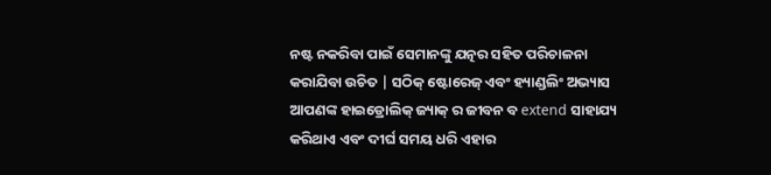ନଷ୍ଟ ନକରିବା ପାଇଁ ସେମାନଙ୍କୁ ଯତ୍ନର ସହିତ ପରିଚାଳନା କରାଯିବା ଉଚିତ | ସଠିକ୍ ଷ୍ଟୋରେଜ୍ ଏବଂ ହ୍ୟାଣ୍ଡଲିଂ ଅଭ୍ୟାସ ଆପଣଙ୍କ ହାଇଡ୍ରୋଲିକ୍ ଜ୍ୟାକ୍ ର ଜୀବନ ବ extend ସାହାଯ୍ୟ କରିଥାଏ ଏବଂ ଦୀର୍ଘ ସମୟ ଧରି ଏହାର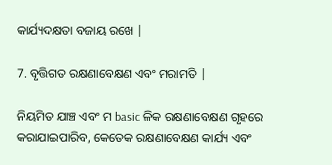କାର୍ଯ୍ୟଦକ୍ଷତା ବଜାୟ ରଖେ |

7. ବୃତ୍ତିଗତ ରକ୍ଷଣାବେକ୍ଷଣ ଏବଂ ମରାମତି |

ନିୟମିତ ଯାଞ୍ଚ ଏବଂ ମ basic ଳିକ ରକ୍ଷଣାବେକ୍ଷଣ ଗୃହରେ କରାଯାଇପାରିବ, କେତେକ ରକ୍ଷଣାବେକ୍ଷଣ କାର୍ଯ୍ୟ ଏବଂ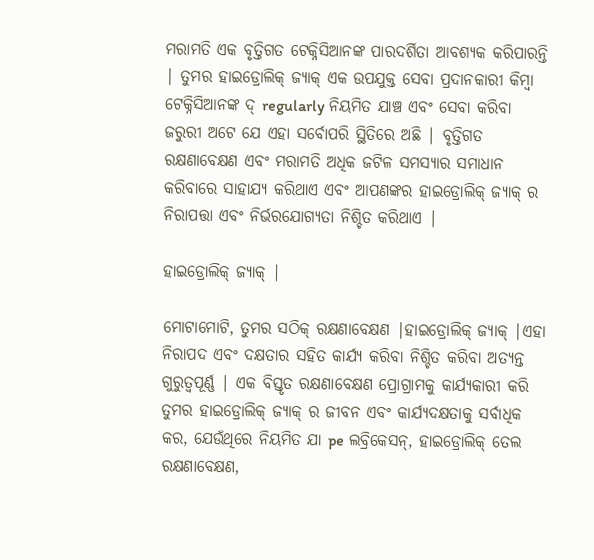ମରାମତି ଏକ ବୃତ୍ତିଗତ ଟେକ୍ନିସିଆନଙ୍କ ପାରଦର୍ଶିତା ଆବଶ୍ୟକ କରିପାରନ୍ତି | ତୁମର ହାଇଡ୍ରୋଲିକ୍ ଜ୍ୟାକ୍ ଏକ ଉପଯୁକ୍ତ ସେବା ପ୍ରଦାନକାରୀ କିମ୍ବା ଟେକ୍ନିସିଆନଙ୍କ ଦ୍ regularly ନିୟମିତ ଯାଞ୍ଚ ଏବଂ ସେବା କରିବା ଜରୁରୀ ଅଟେ ଯେ ଏହା ସର୍ବୋପରି ସ୍ଥିତିରେ ଅଛି | ବୃତ୍ତିଗତ ରକ୍ଷଣାବେକ୍ଷଣ ଏବଂ ମରାମତି ଅଧିକ ଜଟିଳ ସମସ୍ୟାର ସମାଧାନ କରିବାରେ ସାହାଯ୍ୟ କରିଥାଏ ଏବଂ ଆପଣଙ୍କର ହାଇଡ୍ରୋଲିକ୍ ଜ୍ୟାକ୍ ର ନିରାପତ୍ତା ଏବଂ ନିର୍ଭରଯୋଗ୍ୟତା ନିଶ୍ଚିତ କରିଥାଏ |

ହାଇଡ୍ରୋଲିକ୍ ଜ୍ୟାକ୍ |

ମୋଟାମୋଟି, ତୁମର ସଠିକ୍ ରକ୍ଷଣାବେକ୍ଷଣ |ହାଇଡ୍ରୋଲିକ୍ ଜ୍ୟାକ୍ |ଏହା ନିରାପଦ ଏବଂ ଦକ୍ଷତାର ସହିତ କାର୍ଯ୍ୟ କରିବା ନିଶ୍ଚିତ କରିବା ଅତ୍ୟନ୍ତ ଗୁରୁତ୍ୱପୂର୍ଣ୍ଣ | ଏକ ବିସ୍ତୃତ ରକ୍ଷଣାବେକ୍ଷଣ ପ୍ରୋଗ୍ରାମକୁ କାର୍ଯ୍ୟକାରୀ କରି ତୁମର ହାଇଡ୍ରୋଲିକ୍ ଜ୍ୟାକ୍ ର ଜୀବନ ଏବଂ କାର୍ଯ୍ୟଦକ୍ଷତାକୁ ସର୍ବାଧିକ କର, ଯେଉଁଥିରେ ନିୟମିତ ଯା pe ଲବ୍ରିକେସନ୍, ହାଇଡ୍ରୋଲିକ୍ ତେଲ ରକ୍ଷଣାବେକ୍ଷଣ,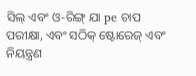ସିଲ୍ ଏବଂ ଓ-ରିଙ୍ଗ୍ ଯା pe ଚାପ ପରୀକ୍ଷା, ଏବଂ ସଠିକ୍ ଷ୍ଟୋରେଜ୍ ଏବଂ ନିୟନ୍ତ୍ରଣ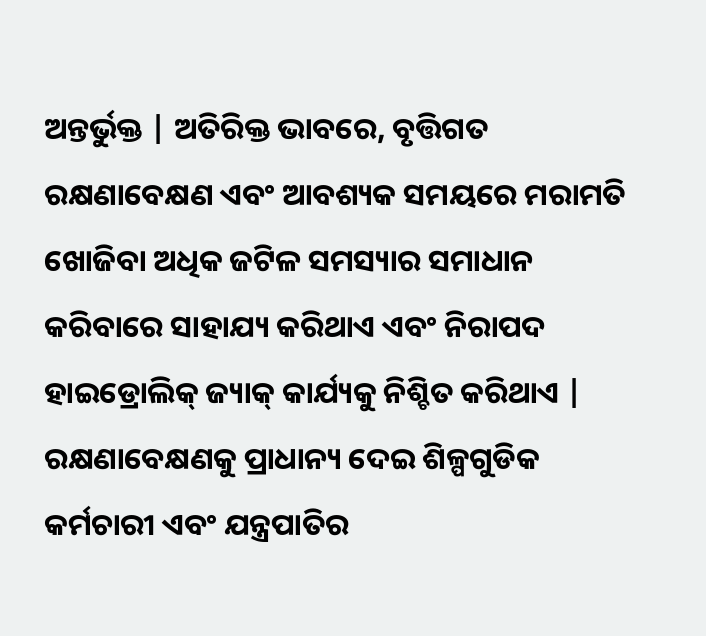ଅନ୍ତର୍ଭୁକ୍ତ | ଅତିରିକ୍ତ ଭାବରେ, ବୃତ୍ତିଗତ ରକ୍ଷଣାବେକ୍ଷଣ ଏବଂ ଆବଶ୍ୟକ ସମୟରେ ମରାମତି ଖୋଜିବା ଅଧିକ ଜଟିଳ ସମସ୍ୟାର ସମାଧାନ କରିବାରେ ସାହାଯ୍ୟ କରିଥାଏ ଏବଂ ନିରାପଦ ହାଇଡ୍ରୋଲିକ୍ ଜ୍ୟାକ୍ କାର୍ଯ୍ୟକୁ ନିଶ୍ଚିତ କରିଥାଏ | ରକ୍ଷଣାବେକ୍ଷଣକୁ ପ୍ରାଧାନ୍ୟ ଦେଇ ଶିଳ୍ପଗୁଡିକ କର୍ମଚାରୀ ଏବଂ ଯନ୍ତ୍ରପାତିର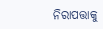ନିରାପତ୍ତାକୁ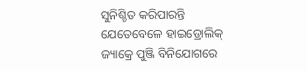ସୁନିଶ୍ଚିତ କରିପାରନ୍ତି ଯେତେବେଳେ ହାଇଡ୍ରୋଲିକ୍ ଜ୍ୟାକ୍ରେ ପୁଞ୍ଜି ବିନିଯୋଗରେ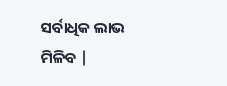ସର୍ବାଧିକ ଲାଭ ମିଳିବ |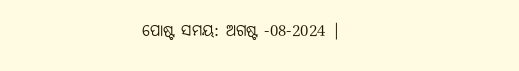ପୋଷ୍ଟ ସମୟ: ଅଗଷ୍ଟ -08-2024 |